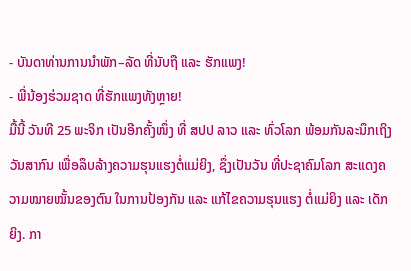- ບັນດາທ່ານການນຳພັກ–ລັດ ທີ່ນັບຖື ແລະ ຮັກແພງ!
- ພີ່ນ້ອງຮ່ວມຊາດ ທີ່ຮັກແພງທັງຫຼາຍ!
ມື້ນີ້ ວັນທີ 25 ພະຈິກ ເປັນອີກຄັ້ງໜຶ່ງ ທີ່ ສປປ ລາວ ແລະ ທົ່ວໂລກ ພ້ອມກັນລະນຶກເຖິງວັນສາກົນ ເພື່ອລຶບລ້າງຄວາມຮຸນແຮງຕໍ່ແມ່ຍິງ, ຊຶ່ງເປັນວັນ ທີ່ປະຊາຄົມໂລກ ສະແດງຄວາມໝາຍໝັ້ນຂອງຕົນ ໃນການປ້ອງກັນ ແລະ ແກ້ໄຂຄວາມຮຸນແຮງ ຕໍ່ແມ່ຍິງ ແລະ ເດັກຍິງ. ກາ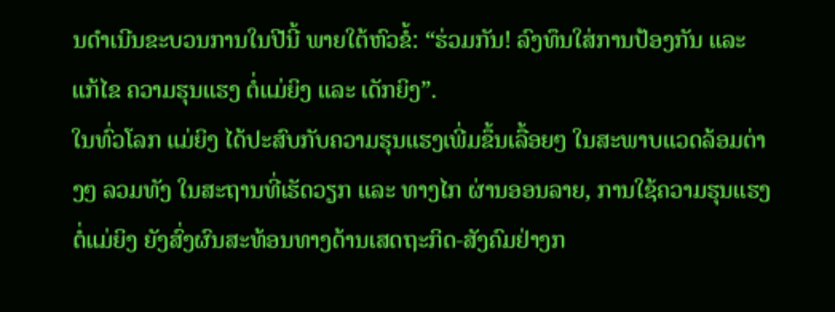ນດຳເນີນຂະບວນການໃນປີນີ້ ພາຍໃຕ້ຫົວຂໍ້: “ຮ່ວມກັນ! ລົງທຶນໃສ່ການປ້ອງກັນ ແລະ ແກ້ໄຂ ຄວາມຮຸນແຮງ ຕໍ່ແມ່ຍິງ ແລະ ເດັກຍິງ”.
ໃນທົ່ວໂລກ ແມ່ຍິງ ໄດ້ປະສົບກັບຄວາມຮຸນແຮງເພີ່ມຂຶ້ນເລື້ອຍໆ ໃນສະພາບແວດລ້ອມຕ່າງໆ ລວມທັງ ໃນສະຖານທີ່ເຮັດວຽກ ແລະ ທາງໄກ ຜ່ານອອນລາຍ, ການໃຊ້ຄວາມຮຸນແຮງຕໍ່ແມ່ຍິງ ຍັງສົ່ງຜົນສະທ້ອນທາງດ້ານເສດຖະກິດ-ສັງຄົມຢ່າງກ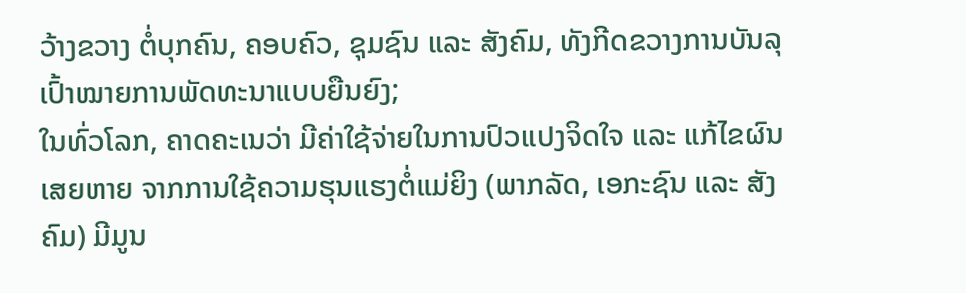ວ້າງຂວາງ ຕໍ່ບຸກຄົນ, ຄອບຄົວ, ຊຸມຊົນ ແລະ ສັງຄົມ, ທັງກີດຂວາງການບັນລຸເປົ້າໝາຍການພັດທະນາແບບຍືນຍົງ;
ໃນທົ່ວໂລກ, ຄາດຄະເນວ່າ ມີຄ່າໃຊ້ຈ່າຍໃນການປົວແປງຈິດໃຈ ແລະ ແກ້ໄຂຜົນເສຍຫາຍ ຈາກການໃຊ້ຄວາມຮຸນແຮງຕໍ່ແມ່ຍິງ (ພາກລັດ, ເອກະຊົນ ແລະ ສັງຄົມ) ມີມູນ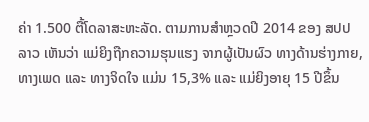ຄ່າ 1.500 ຕື້ໂດລາສະຫະລັດ. ຕາມການສຳຫຼວດປີ 2014 ຂອງ ສປປ ລາວ ເຫັນວ່າ ແມ່ຍິງຖືກຄວາມຮຸນແຮງ ຈາກຜູ້ເປັນຜົວ ທາງດ້ານຮ່າງກາຍ, ທາງເພດ ແລະ ທາງຈິດໃຈ ແມ່ນ 15,3% ແລະ ແມ່ຍິງອາຍຸ 15 ປີຂຶ້ນ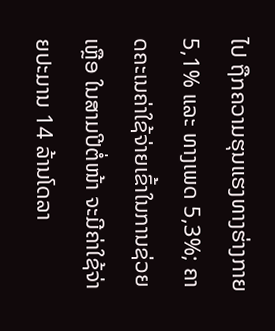ໄປ ຖືກຄວາມຮຸນແຮງທາງຮ່າງກາຍ 5,1% ແລະ ທາງເພດ 5,3%; ຄາດຄະເນຄ່າໃຊ້ຈ່າຍເຂົ້າໃນການຊ່ວຍເຫຼືອ ໃນສາມປີຕໍ່ໜ້າ ຈະມີຄ່າໃຊ້ຈ່າຍປະມານ 14 ລ້ານໂດລາ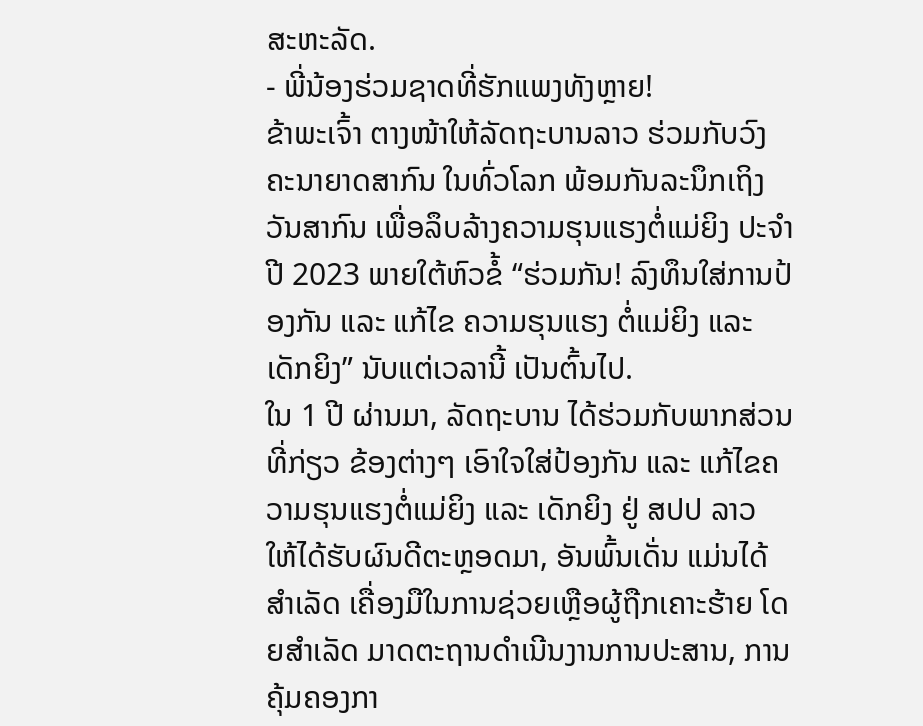ສະຫະລັດ.
- ພີ່ນ້ອງຮ່ວມຊາດທີ່ຮັກແພງທັງຫຼາຍ!
ຂ້າພະເຈົ້າ ຕາງໜ້າໃຫ້ລັດຖະບານລາວ ຮ່ວມກັບວົງຄະນາຍາດສາກົນ ໃນທົ່ວໂລກ ພ້ອມກັນລະນຶກເຖິງ ວັນສາກົນ ເພື່ອລຶບລ້າງຄວາມຮຸນແຮງຕໍ່ແມ່ຍິງ ປະຈຳ ປີ 2023 ພາຍໃຕ້ຫົວຂໍ້ “ຮ່ວມກັນ! ລົງທຶນໃສ່ການປ້ອງກັນ ແລະ ແກ້ໄຂ ຄວາມຮຸນແຮງ ຕໍ່ແມ່ຍິງ ແລະ ເດັກຍິງ” ນັບແຕ່ເວລານີ້ ເປັນຕົ້ນໄປ.
ໃນ 1 ປີ ຜ່ານມາ, ລັດຖະບານ ໄດ້ຮ່ວມກັບພາກສ່ວນທີ່ກ່ຽວ ຂ້ອງຕ່າງໆ ເອົາໃຈໃສ່ປ້ອງກັນ ແລະ ແກ້ໄຂຄວາມຮຸນແຮງຕໍ່ແມ່ຍິງ ແລະ ເດັກຍິງ ຢູ່ ສປປ ລາວ ໃຫ້ໄດ້ຮັບຜົນດີຕະຫຼອດມາ, ອັນພົ້ນເດັ່ນ ແມ່ນໄດ້ສຳເລັດ ເຄື່ອງມືໃນການຊ່ວຍເຫຼືອຜູ້ຖືກເຄາະຮ້າຍ ໂດຍສຳເລັດ ມາດຕະຖານດຳເນີນງານການປະສານ, ການຄຸ້ມຄອງກາ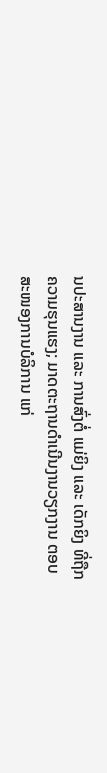ນປະສານງານ ແລະ ການສົ່ງຕໍ່ ແມ່ຍິງ ແລະ ເດັກຍິງ ທີ່ຖືກຄວາມຮຸນແຮງ; ມາດຕະຖານດຳເນີນງານວຽກງານ ຕອບສະໜອງການບໍລິການ ແກ່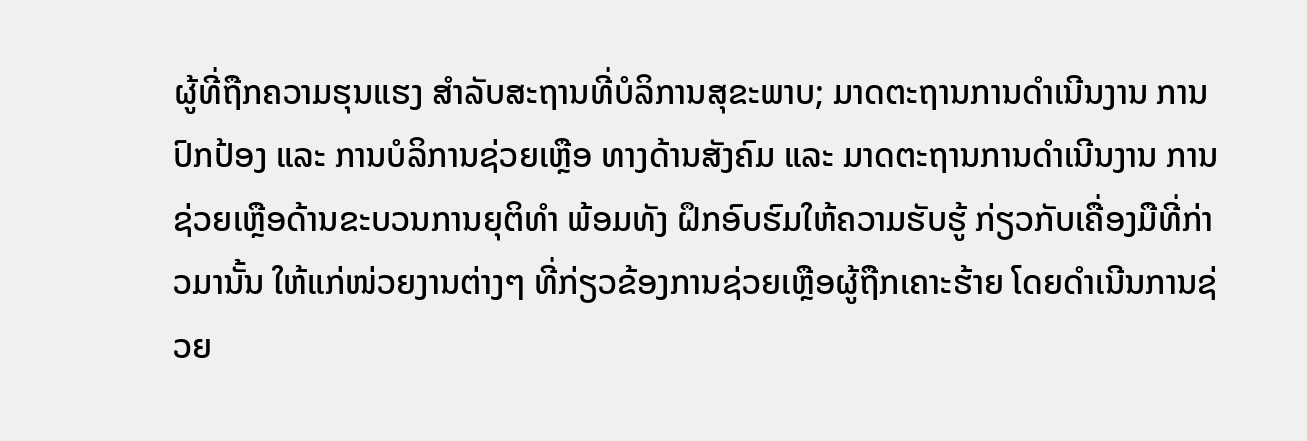ຜູ້ທີ່ຖືກຄວາມຮຸນແຮງ ສຳລັບສະຖານທີ່ບໍລິການສຸຂະພາບ; ມາດຕະຖານການດໍາເນີນງານ ການປົກປ້ອງ ແລະ ການບໍລິການຊ່ວຍເຫຼືອ ທາງດ້ານສັງຄົມ ແລະ ມາດຕະຖານການດໍາເນີນງານ ການຊ່ວຍເຫຼືອດ້ານຂະບວນການຍຸຕິທຳ ພ້ອມທັງ ຝຶກອົບຮົມໃຫ້ຄວາມຮັບຮູ້ ກ່ຽວກັບເຄື່ອງມືທີ່ກ່າວມານັ້ນ ໃຫ້ແກ່ໜ່ວຍງານຕ່າງໆ ທີ່ກ່ຽວຂ້ອງການຊ່ວຍເຫຼືອຜູ້ຖືກເຄາະຮ້າຍ ໂດຍດຳເນີນການຊ່ວຍ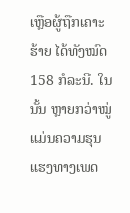ເຫຼືອຜູ້ຖືກເຄາະຮ້າຍ ໄດ້ທັງໝົດ 158 ກໍລະນີ. ໃນນັ້ນ ຫຼາຍກວ່າໝູ່ແມ່ນຄວາມຮຸນແຮງທາງເພດ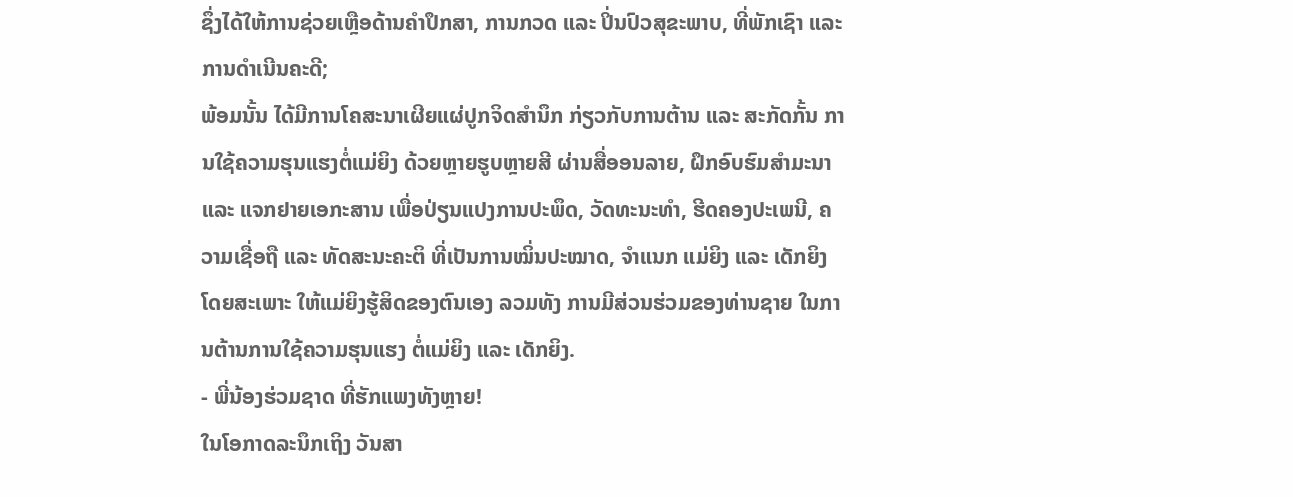ຊຶ່ງໄດ້ໃຫ້ການຊ່ວຍເຫຼືອດ້ານຄຳປຶກສາ, ການກວດ ແລະ ປິ່ນປົວສຸຂະພາບ, ທີ່ພັກເຊົາ ແລະ ການດຳເນີນຄະດີ;
ພ້ອມນັ້ນ ໄດ້ມີການໂຄສະນາເຜີຍແຜ່ປູກຈິດສຳນຶກ ກ່ຽວກັບການຕ້ານ ແລະ ສະກັດກັ້ນ ການໃຊ້ຄວາມຮຸນແຮງຕໍ່ແມ່ຍິງ ດ້ວຍຫຼາຍຮູບຫຼາຍສີ ຜ່ານສື່ອອນລາຍ, ຝຶກອົບຮົມສຳມະນາ ແລະ ແຈກຢາຍເອກະສານ ເພື່ອປ່ຽນແປງການປະພຶດ, ວັດທະນະທໍາ, ຮີດຄອງປະເພນີ, ຄວາມເຊື່ອຖື ແລະ ທັດສະນະຄະຕິ ທີ່ເປັນການໝິ່ນປະໝາດ, ຈຳແນກ ແມ່ຍິງ ແລະ ເດັກຍິງ ໂດຍສະເພາະ ໃຫ້ແມ່ຍິງຮູ້ສິດຂອງຕົນເອງ ລວມທັງ ການມີສ່ວນຮ່ວມຂອງທ່ານຊາຍ ໃນການຕ້ານການໃຊ້ຄວາມຮຸນແຮງ ຕໍ່ແມ່ຍິງ ແລະ ເດັກຍິງ.
- ພີ່ນ້ອງຮ່ວມຊາດ ທີ່ຮັກແພງທັງຫຼາຍ!
ໃນໂອກາດລະນຶກເຖິງ ວັນສາ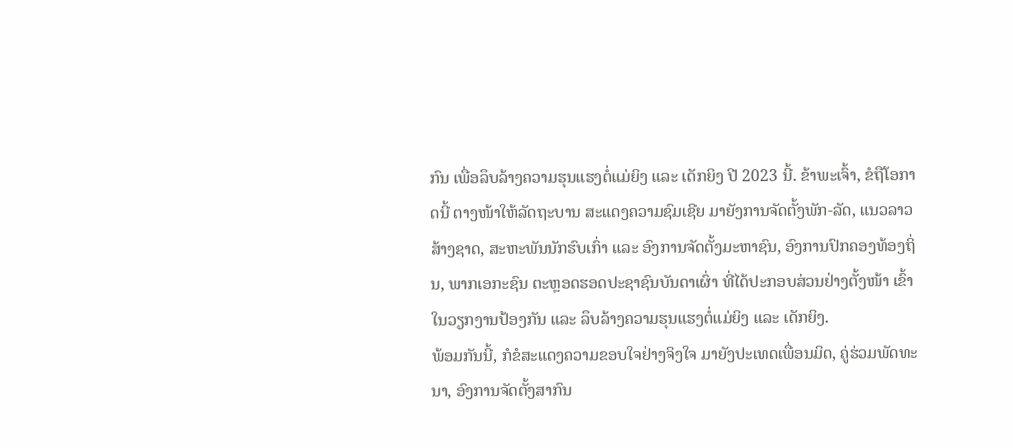ກົນ ເພື່ອລຶບລ້າງຄວາມຮຸນແຮງຕໍ່ແມ່ຍິງ ແລະ ເດັກຍິງ ປີ 2023 ນີ້. ຂ້າພະເຈົ້າ, ຂໍຖືໂອກາດນີ້ ຕາງໜ້າໃຫ້ລັດຖະບານ ສະແດງຄວາມຊົມເຊີຍ ມາຍັງການຈັດຕັ້ງພັກ-ລັດ, ແນວລາວສ້າງຊາດ, ສະຫະພັນນັກຮົບເກົ່າ ແລະ ອົງການຈັດຕັ້ງມະຫາຊົນ, ອົງການປົກຄອງທ້ອງຖິ່ນ, ພາກເອກະຊົນ ຕະຫຼອດຮອດປະຊາຊົນບັນດາເຜົ່າ ທີ່ໄດ້ປະກອບສ່ວນຢ່າງຕັ້ງໜ້າ ເຂົ້າໃນວຽກງານປ້ອງກັນ ແລະ ລຶບລ້າງຄວາມຮຸນແຮງຕໍ່ແມ່ຍິງ ແລະ ເດັກຍິງ.
ພ້ອມກັນນີ້, ກໍຂໍສະແດງຄວາມຂອບໃຈຢ່າງຈິງໃຈ ມາຍັງປະເທດເພື່ອນມິດ, ຄູ່ຮ່ວມພັດທະນາ, ອົງການຈັດຕັ້ງສາກົນ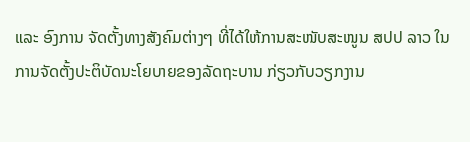ແລະ ອົງການ ຈັດຕັ້ງທາງສັງຄົມຕ່າງໆ ທີ່ໄດ້ໃຫ້ການສະໜັບສະໜູນ ສປປ ລາວ ໃນການຈັດຕັ້ງປະຕິບັດນະໂຍບາຍຂອງລັດຖະບານ ກ່ຽວກັບວຽກງານ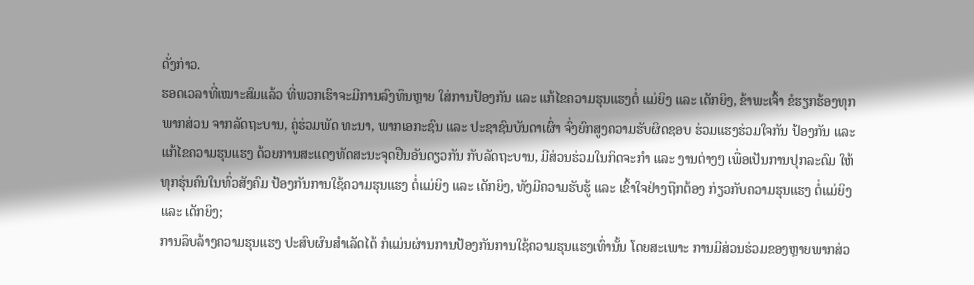ດັ່ງກ່າວ.
ຮອດເວລາທີ່ເໝາະສົມແລ້ວ ທີ່ພວກເຮົາຈະມີການລົງທຶນຫຼາຍ ໃສ່ການປ້ອງກັນ ແລະ ແກ້ໄຂຄວາມຮຸນແຮງຕໍ່ ແມ່ຍິງ ແລະ ເດັກຍິງ, ຂ້າພະເຈົ້າ ຂໍຮຽກຮ້ອງທຸກພາກສ່ວນ ຈາກລັດຖະບານ, ຄູ່ຮ່ວມພັດ ທະນາ, ພາກເອກະຊົນ ແລະ ປະຊາຊົນບັນດາເຜົ່າ ຈົ່ງຍົກສູງຄວາມຮັບຜິດຊອບ ຮ່ວມແຮງຮ່ວມໃຈກັນ ປ້ອງກັນ ແລະ ແກ້ໄຂຄວາມຮຸນແຮງ ດ້ວຍການສະແດງທັດສະນະຈຸດຢືນອັນດຽວກັນ ກັບລັດຖະບານ, ມີສ່ວນຮ່ວມໃນກິດຈະກໍາ ແລະ ງານຕ່າງໆ ເພື່ອເປັນການປຸກລະດົມ ໃຫ້ທຸກຮຸ່ນຄົນໃນທົ່ວສັງຄົມ ປ້ອງກັນການໃຊ້ຄວາມຮຸນແຮງ ຕໍ່ແມ່ຍິງ ແລະ ເດັກຍິງ, ທັງມີຄວາມຮັບຮູ້ ແລະ ເຂົ້າໃຈຢ່າງຖືກຕ້ອງ ກ່ຽວກັບຄວາມຮຸນແຮງ ຕໍ່ແມ່ຍິງ ແລະ ເດັກຍິງ;
ການລຶບລ້າງຄວາມຮຸນແຮງ ປະສົບຜົນສຳເລັດໄດ້ ກໍແມ່ນຜ່ານການປ້ອງກັນການໃຊ້ຄວາມຮຸນແຮງເທົ່ານັ້ນ ໂດຍສະເພາະ ການມີສ່ວນຮ່ວມຂອງຫຼາຍພາກສ່ວ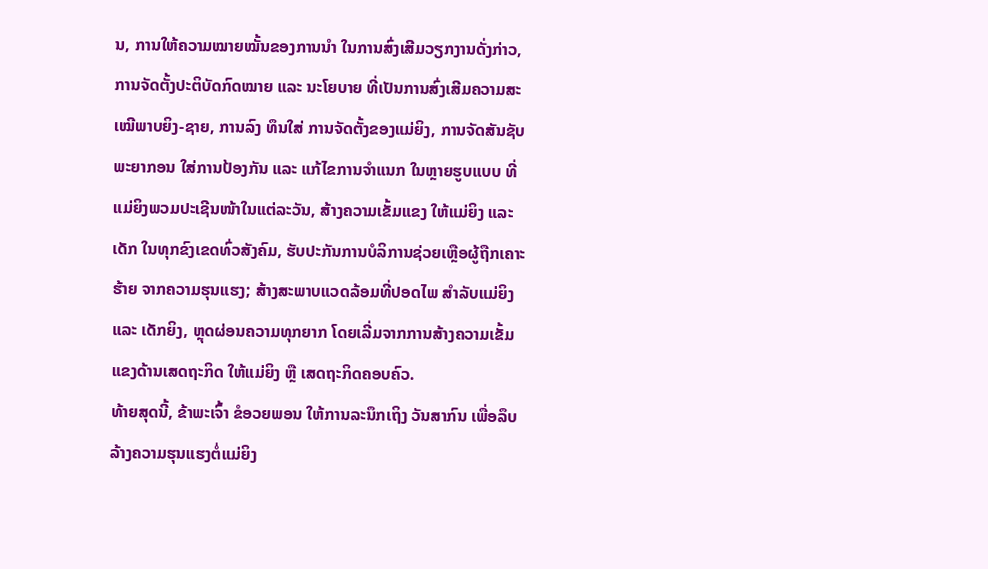ນ, ການໃຫ້ຄວາມໝາຍໝັ້ນຂອງການນຳ ໃນການສົ່ງເສີມວຽກງານດັ່ງກ່າວ, ການຈັດຕັ້ງປະຕິບັດກົດໝາຍ ແລະ ນະໂຍບາຍ ທີ່ເປັນການສົ່ງເສີມຄວາມສະເໝີພາບຍິງ-ຊາຍ, ການລົງ ທຶນໃສ່ ການຈັດຕັ້ງຂອງແມ່ຍິງ, ການຈັດສັນຊັບພະຍາກອນ ໃສ່ການປ້ອງກັນ ແລະ ແກ້ໄຂການຈຳແນກ ໃນຫຼາຍຮູບແບບ ທີ່ແມ່ຍິງພວມປະເຊີນໜ້າໃນແຕ່ລະວັນ, ສ້າງຄວາມເຂັ້ມແຂງ ໃຫ້ແມ່ຍິງ ແລະ ເດັກ ໃນທຸກຂົງເຂດທົ່ວສັງຄົມ, ຮັບປະກັນການບໍລິການຊ່ວຍເຫຼືອຜູ້ຖືກເຄາະຮ້າຍ ຈາກຄວາມຮຸນແຮງ; ສ້າງສະພາບແວດລ້ອມທີ່ປອດໄພ ສໍາລັບແມ່ຍິງ ແລະ ເດັກຍິງ, ຫຼຸດຜ່ອນຄວາມທຸກຍາກ ໂດຍເລີ່ມຈາກການສ້າງຄວາມເຂັ້ມແຂງດ້ານເສດຖະກິດ ໃຫ້ແມ່ຍິງ ຫຼື ເສດຖະກິດຄອບຄົວ.
ທ້າຍສຸດນີ້, ຂ້າພະເຈົ້າ ຂໍອວຍພອນ ໃຫ້ການລະນຶກເຖິງ ວັນສາກົນ ເພື່ອລຶບລ້າງຄວາມຮຸນແຮງຕໍ່ແມ່ຍິງ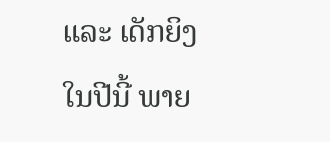ແລະ ເດັກຍິງ ໃນປີນີ້ ພາຍ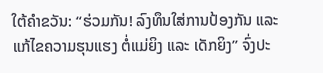ໃຕ້ຄຳຂວັນ: “ຮ່ວມກັນ! ລົງທຶນໃສ່ການປ້ອງກັນ ແລະ ແກ້ໄຂຄວາມຮຸນແຮງ ຕໍ່ແມ່ຍິງ ແລະ ເດັກຍິງ” ຈົ່ງປະ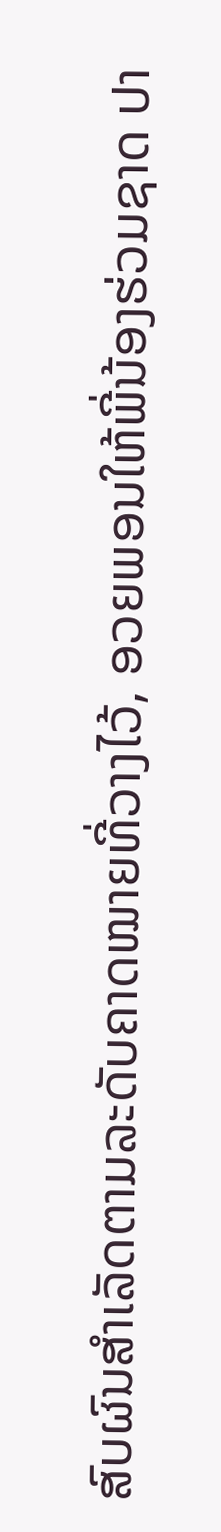ສົບຜົນສໍາເລັດຕາມລະດັບຄາດໝາຍທີ່ວາງໄວ້, ອວຍພອນໃຫ້ພີ່ນ້ອງຮ່ວມຊາດ ປາ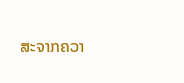ສະຈາກຄວາ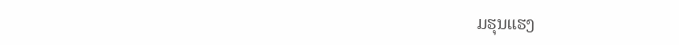ມຮຸນແຮງ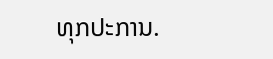ທຸກປະການ.